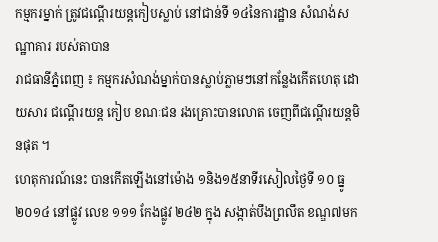កម្មករម្នាក់ ត្រូវជណ្តើរយន្តកៀបស្លាប់ នៅជាន់ទី ១៤នៃការដ្ឋាន សំណង់សណ្ឋាគារ របស់តាបាន
រាជធានីភ្នំពេញ ៖ កម្មករសំណង់ម្នាក់បានស្លាប់ភ្លាមៗនៅកន្លែងកើតហេតុ ដោយសារ ជណ្តើរយន្ត កៀប ខណៈជន រងគ្រោះបានលោត ចេញពីជណ្តើរយន្តមិនផុត ។
ហេតុការណ៍នេះ បានកើតឡើងនៅម៉ោង ១និង១៥នាទីរសៀលថ្ងៃទី ១០ ធ្នូ ២០១៤ នៅផ្លូវ លេខ ១១១ កែងផ្លូវ ២៤២ ក្នុង សង្កាត់បឹងព្រលឹត ខណ្ឌ៧មក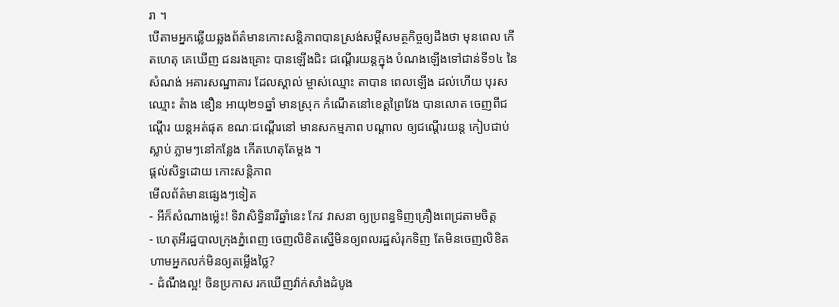រា ។
បើតាមអ្នកឆ្លើយឆ្លងព័ត៌មានកោះសន្តិភាពបានស្រង់សម្តីសមត្ថកិច្ចឲ្យដឹងថា មុនពេល កើតហេតុ គេឃើញ ជនរងគ្រោះ បានឡើងជិះ ជណ្តើរយន្តក្នុង បំណងឡើងទៅជាន់ទី១៤ នៃសំណង់ អគារសណ្ឋាគារ ដែលស្គាល់ ម្ចាស់ឈ្មោះ តាបាន ពេលឡើង ដល់ហើយ បុរសឈ្មោះ តំាង ឌឿន អាយុ២១ឆ្នាំ មានស្រុក កំណើតនៅខេត្តព្រៃវែង បានលោត ចេញពីជណ្តើរ យន្តអត់ផុត ខណៈជណ្តើរនៅ មានសកម្មភាព បណ្តាល ឲ្យជណ្តើរយន្ត កៀបជាប់ស្លាប់ ភ្លាមៗនៅកន្លែង កើតហេតុតែម្តង ។
ផ្តល់សិទ្ធដោយ កោះសន្តិភាព
មើលព័ត៌មានផ្សេងៗទៀត
- អីក៏សំណាងម្ល៉េះ! ទិវាសិទ្ធិនារីឆ្នាំនេះ កែវ វាសនា ឲ្យប្រពន្ធទិញគ្រឿងពេជ្រតាមចិត្ត
- ហេតុអីរដ្ឋបាលក្រុងភ្នំពេញ ចេញលិខិតស្នើមិនឲ្យពលរដ្ឋសំរុកទិញ តែមិនចេញលិខិតហាមអ្នកលក់មិនឲ្យតម្លើងថ្លៃ?
- ដំណឹងល្អ! ចិនប្រកាស រកឃើញវ៉ាក់សាំងដំបូង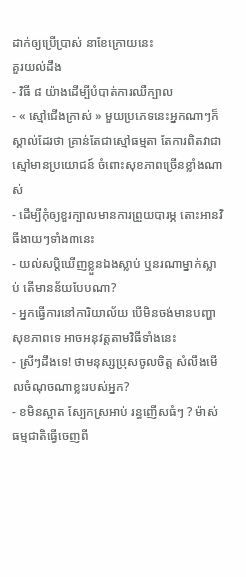ដាក់ឲ្យប្រើប្រាស់ នាខែក្រោយនេះ
គួរយល់ដឹង
- វិធី ៨ យ៉ាងដើម្បីបំបាត់ការឈឺក្បាល
- « ស្មៅជើងក្រាស់ » មួយប្រភេទនេះអ្នកណាៗក៏ស្គាល់ដែរថា គ្រាន់តែជាស្មៅធម្មតា តែការពិតវាជាស្មៅមានប្រយោជន៍ ចំពោះសុខភាពច្រើនខ្លាំងណាស់
- ដើម្បីកុំឲ្យខួរក្បាលមានការព្រួយបារម្ភ តោះអានវិធីងាយៗទាំង៣នេះ
- យល់សប្តិឃើញខ្លួនឯងស្លាប់ ឬនរណាម្នាក់ស្លាប់ តើមានន័យបែបណា?
- អ្នកធ្វើការនៅការិយាល័យ បើមិនចង់មានបញ្ហាសុខភាពទេ អាចអនុវត្តតាមវិធីទាំងនេះ
- ស្រីៗដឹងទេ! ថាមនុស្សប្រុសចូលចិត្ត សំលឹងមើលចំណុចណាខ្លះរបស់អ្នក?
- ខមិនស្អាត ស្បែកស្រអាប់ រន្ធញើសធំៗ ? ម៉ាស់ធម្មជាតិធ្វើចេញពី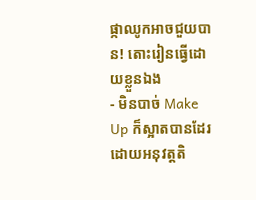ផ្កាឈូកអាចជួយបាន! តោះរៀនធ្វើដោយខ្លួនឯង
- មិនបាច់ Make Up ក៏ស្អាតបានដែរ ដោយអនុវត្តតិ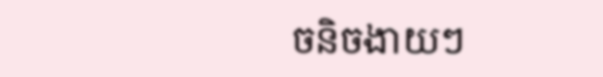ចនិចងាយៗ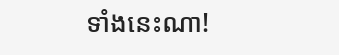ទាំងនេះណា!